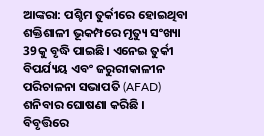ଆଙ୍କରା: ପଶ୍ଚିମ ତୁର୍କୀରେ ହୋଇଥିବା ଶକ୍ତିଶାଳୀ ଭୂକମ୍ପରେ ମୃତ୍ୟୁ ସଂଖ୍ୟା 39କୁ ବୃଦ୍ଧି ପାଇଛି। ଏନେଇ ତୁର୍କୀ ବିପର୍ଯ୍ୟୟ ଏବଂ ଜରୁରୀକାଳୀନ ପରିଚାଳନା ସଭାପତି (AFAD) ଶନିବାର ଘୋଷଣା କରିଛି ।
ବିବୃତ୍ତିରେ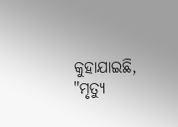କୁହାଯାଇଛି, "ମୃତ୍ୟୁ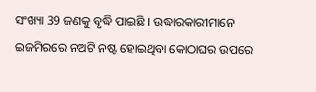ସଂଖ୍ୟା 39 ଜଣକୁ ବୃଦ୍ଧି ପାଇଛି । ଉଦ୍ଧାରକାରୀମାନେ ଇଜମିରରେ ନଅଟି ନଷ୍ଟ ହୋଇଥିବା କୋଠାଘର ଉପରେ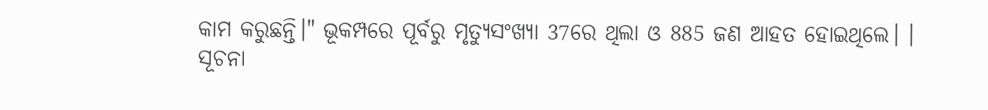କାମ କରୁଛନ୍ତି।" ଭୂକମ୍ପରେ ପୂର୍ବରୁ ମୃତ୍ୟୁସଂଖ୍ୟା 37ରେ ଥିଲା ଓ 885 ଜଣ ଆହତ ହୋଇଥିଲେ। ।
ସୂଚନା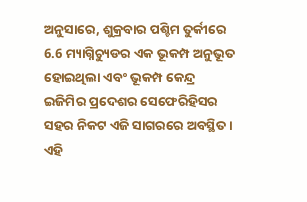ଅନୁସାରେ, ଶୁକ୍ରବାର ପଶ୍ଚିମ ତୁର୍କୀରେ 6.6 ମ୍ୟାଗ୍ନିଚ୍ୟୁଡର ଏକ ଭୂକମ୍ପ ଅନୁଭୂତ ହୋଇଥିଲା ଏବଂ ଭୂକମ୍ପ କେନ୍ଦ୍ର ଇଜିମିର ପ୍ରଦେଶର ସେଫେରିହିସର ସହର ନିକଟ ଏଜି ସାଗରରେ ଅବସ୍ଥିତ । ଏହି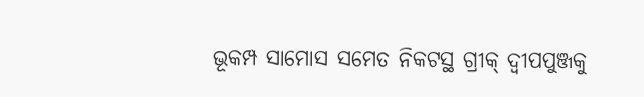ଭୂକମ୍ପ ସାମୋସ ସମେତ ନିକଟସ୍ଥ ଗ୍ରୀକ୍ ଦ୍ବୀପପୁଞ୍ଜକୁ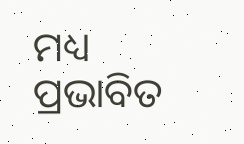ମଧ୍ୟ ପ୍ରଭାବିତ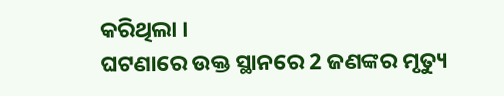କରିଥିଲା ।
ଘଟଣାରେ ଉକ୍ତ ସ୍ଥାନରେ 2 ଜଣଙ୍କର ମୃତ୍ୟୁ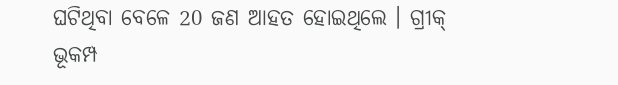ଘଟିଥିବା ବେଳେ 20 ଜଣ ଆହତ ହୋଇଥିଲେ । ଗ୍ରୀକ୍ ଭୂକମ୍ପ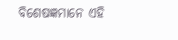ବିଶେଷଜ୍ଞମାନେ ଏହି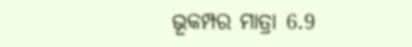ଭୂକମ୍ପର ମାତ୍ରା 6.9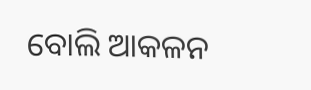ବୋଲି ଆକଳନ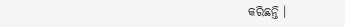କରିଛନ୍ତି ।